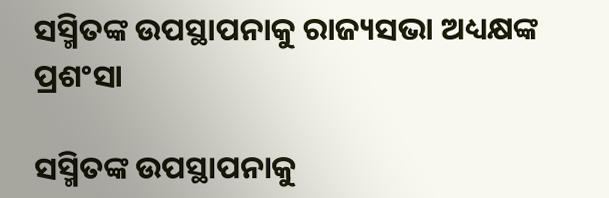ସସ୍ମିତଙ୍କ ଉପସ୍ଥାପନାକୁ ରାଜ୍ୟସଭା ଅଧ୍ୟକ୍ଷଙ୍କ ପ୍ରଶଂସା

ସସ୍ମିତଙ୍କ ଉପସ୍ଥାପନାକୁ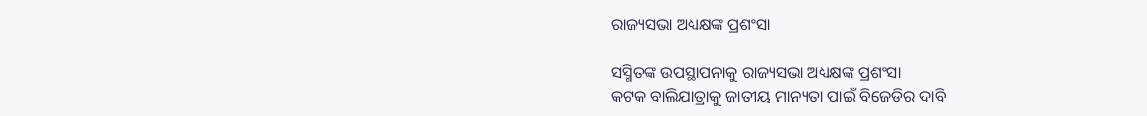ରାଜ୍ୟସଭା ଅଧ୍ୟକ୍ଷଙ୍କ ପ୍ରଶଂସା

ସସ୍ମିତଙ୍କ ଉପସ୍ଥାପନାକୁ ରାଜ୍ୟସଭା ଅଧ୍ୟକ୍ଷଙ୍କ ପ୍ରଶଂସା
କଟକ ବାଲିଯାତ୍ରାକୁ ଜାତୀୟ ମାନ୍ୟତା ପାଇଁ ବିଜେଡିର ଦାବି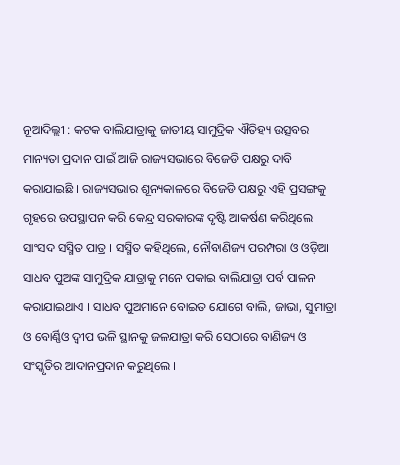ନୂଆଦିଲ୍ଲୀ : କଟକ ବାଲିଯାତ୍ରାକୁ ଜାତୀୟ ସାମୁଦ୍ରିକ ଐତିହ୍ୟ ଉତ୍ସବର ମାନ୍ୟତା ପ୍ରଦାନ ପାଇଁ ଆଜି ରାଜ୍ୟସଭାରେ ବିଜେଡି ପକ୍ଷରୁ ଦାବି କରାଯାଇଛି । ରାଜ୍ୟସଭାର ଶୂନ୍ୟକାଳରେ ବିଜେଡି ପକ୍ଷରୁ ଏହି ପ୍ରସଙ୍ଗକୁ ଗୃହରେ ଉପସ୍ଥାପନ କରି କେନ୍ଦ୍ର ସରକାରଙ୍କ ଦୃଷ୍ଟି ଆକର୍ଷଣ କରିଥିଲେ ସାଂସଦ ସସ୍ମିତ ପାତ୍ର । ସସ୍ମିତ କହିଥିଲେ, ନୌବାଣିଜ୍ୟ ପରମ୍ପରା ଓ ଓଡ଼ିଆ ସାଧବ ପୁଅଙ୍କ ସାମୁଦ୍ରିକ ଯାତ୍ରାକୁ ମନେ ପକାଇ ବାଲିଯାତ୍ରା ପର୍ବ ପାଳନ କରାଯାଇଥାଏ । ସାଧବ ପୁଅମାନେ ବୋଇତ ଯୋଗେ ବାଲି, ଜାଭା, ସୁମାତ୍ରା ଓ ବୋର୍ଣ୍ଣିଓ ଦ୍ୱୀପ ଭଳି ସ୍ଥାନକୁ ଜଳଯାତ୍ରା କରି ସେଠାରେ ବାଣିଜ୍ୟ ଓ ସଂସ୍କୃତିର ଆଦାନପ୍ରଦାନ କରୁଥିଲେ ।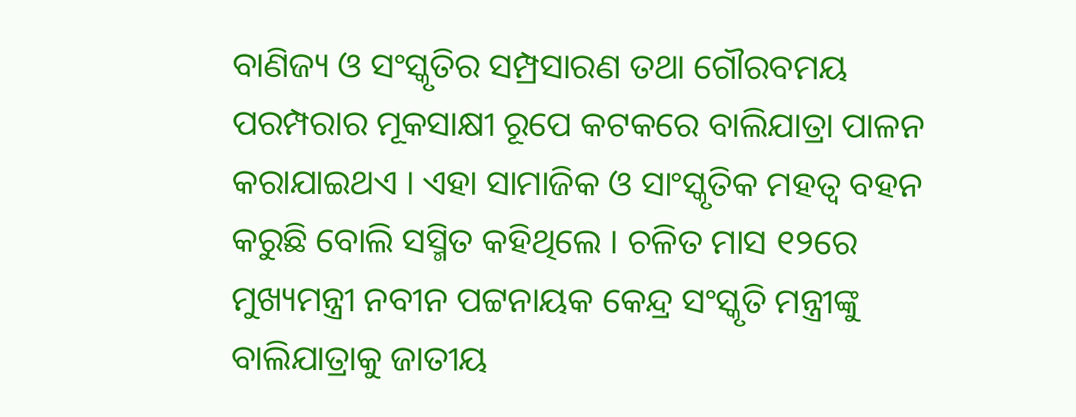ବାଣିଜ୍ୟ ଓ ସଂସ୍କୃତିର ସମ୍ପ୍ରସାରଣ ତଥା ଗୌରବମୟ ପରମ୍ପରାର ମୂକସାକ୍ଷୀ ରୂପେ କଟକରେ ବାଲିଯାତ୍ରା ପାଳନ କରାଯାଇଥଏ । ଏହା ସାମାଜିକ ଓ ସାଂସ୍କୃତିକ ମହତ୍ୱ ବହନ କରୁଛି ବୋଲି ସସ୍ମିତ କହିଥିଲେ । ଚଳିତ ମାସ ୧୨ରେ ମୁଖ୍ୟମନ୍ତ୍ରୀ ନବୀନ ପଟ୍ଟନାୟକ କେନ୍ଦ୍ର ସଂସ୍କୃତି ମନ୍ତ୍ରୀଙ୍କୁ ବାଲିଯାତ୍ରାକୁ ଜାତୀୟ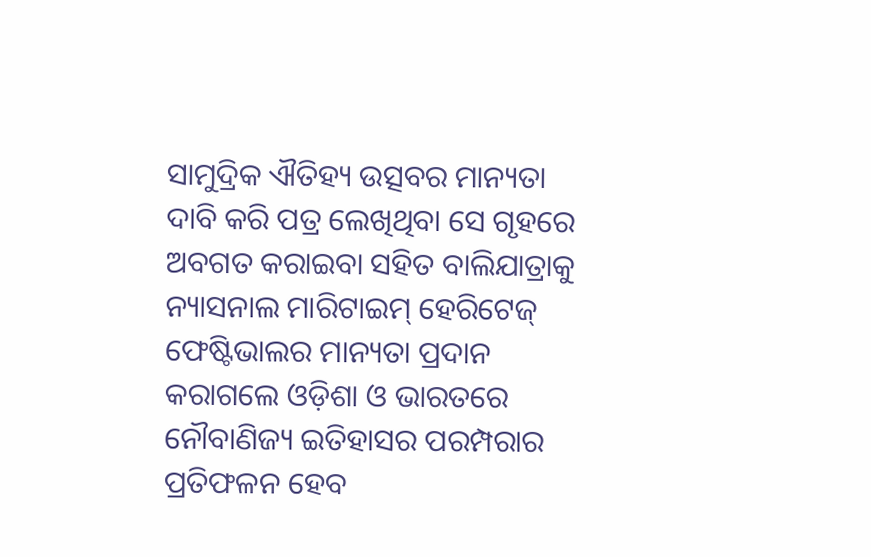ସାମୁଦ୍ରିକ ଐତିହ୍ୟ ଉତ୍ସବର ମାନ୍ୟତା ଦାବି କରି ପତ୍ର ଲେଖିଥିବା ସେ ଗୃହରେ ଅବଗତ କରାଇବା ସହିତ ବାଲିଯାତ୍ରାକୁ ନ୍ୟାସନାଲ ମାରିଟାଇମ୍ ହେରିଟେଜ୍ ଫେଷ୍ଟିଭାଲର ମାନ୍ୟତା ପ୍ରଦାନ କରାଗଲେ ଓଡ଼ିଶା ଓ ଭାରତରେ ନୌବାଣିଜ୍ୟ ଇତିହାସର ପରମ୍ପରାର ପ୍ରତିଫଳନ ହେବ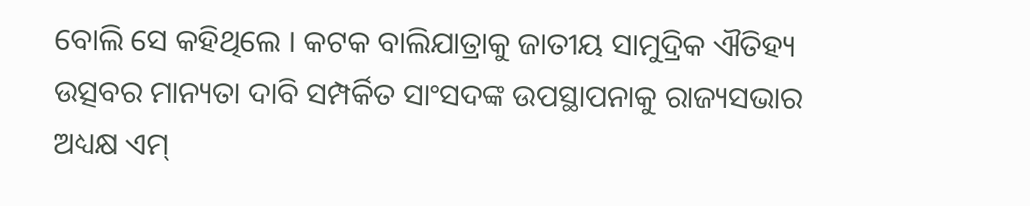ବୋଲି ସେ କହିଥିଲେ । କଟକ ବାଲିଯାତ୍ରାକୁ ଜାତୀୟ ସାମୁଦ୍ରିକ ଐତିହ୍ୟ ଉତ୍ସବର ମାନ୍ୟତା ଦାବି ସମ୍ପର୍କିତ ସାଂସଦଙ୍କ ଉପସ୍ଥାପନାକୁ ରାଜ୍ୟସଭାର ଅଧ୍ୟକ୍ଷ ଏମ୍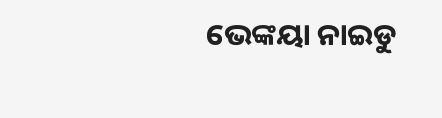ଭେଙ୍କୟା ନାଇଡୁ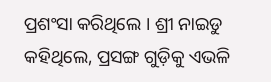ପ୍ରଶଂସା କରିଥିଲେ । ଶ୍ରୀ ନାଇଡୁ କହିଥିଲେ, ପ୍ରସଙ୍ଗ ଗୁଡ଼ିକୁ ଏଭଳି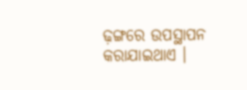ଢ଼ଙ୍ଗରେ ଉପସ୍ଥାପନ କରାଯାଇଥାଏ ।